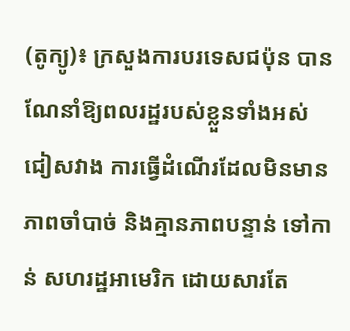(តូក្យូ)៖ ក្រសួងការបរទេសជប៉ុន បានណែនាំឱ្យពលរដ្ឋរបស់ខ្លួនទាំងអស់ ជៀសវាង ការធ្វើដំណើរដែលមិនមានភាពចាំបាច់ និងគ្មានភាពបន្ទាន់ ទៅកាន់ សហរដ្ឋអាមេរិក ដោយសារតែ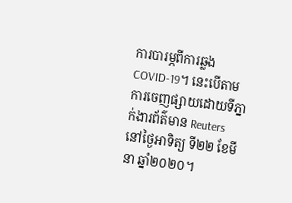ការបារម្ភពីការឆ្លង COVID-19។ នេះបើតាមការចេញផ្សាយដោយទីភ្នាក់ងារព័ត៌មាន Reuters នៅថ្ងៃអាទិត្យ ទី២២ ខែមីនា ឆ្នាំ២០២០។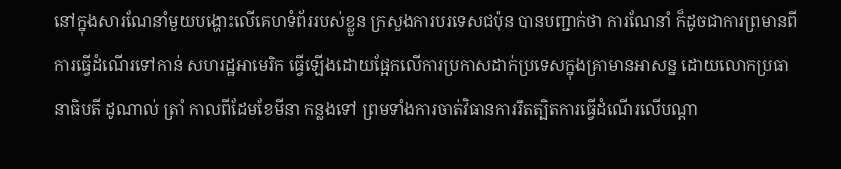នៅក្នុងសារណែនាំមួយបង្ហោះលើគេហទំព័ររបស់ខ្លួន ក្រសួងការបរទេសជប៉ុន បានបញ្ជាក់ថា ការណែនាំ ក៏ដូចជាការព្រមានពីការធ្វើដំណើរទៅកាន់ សហរដ្ឋអាមេរិក ធ្វើឡើងដោយផ្អែកលើការប្រកាសដាក់ប្រទេសក្នុងគ្រាមានអាសន្ន ដោយលោកប្រធានាធិបតី ដូណាល់ ត្រាំ កាលពីដែមខែមីនា កន្លងទៅ ព្រមទាំងការចាត់វិធានការរឹតត្បិតការធ្វើដំណើរលើបណ្ដា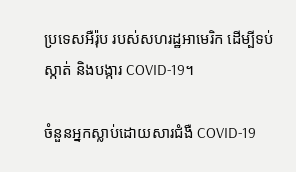ប្រទេសអឺរ៉ុប របស់សហរដ្ឋអាមេរិក ដើម្បីទប់ស្កាត់ និងបង្ការ COVID-19។

ចំនួនអ្នកស្លាប់ដោយសារជំងឺ COVID-19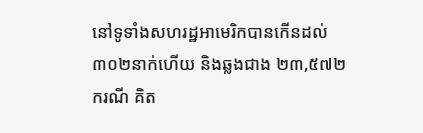នៅទូទាំងសហរដ្ឋអាមេរិកបានកើនដល់ ៣០២នាក់ហើយ និងឆ្លងជាង ២៣,៥៧២ករណី គិត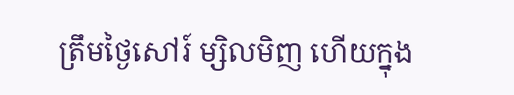ត្រឹមថ្ងៃសៅរ៍ ម្សិលមិញ ហើយក្នុង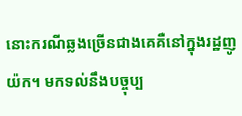នោះករណីឆ្លងច្រើនជាងគេគឺនៅក្នុងរដ្ឋញូយ៉ក។ មកទល់នឹងបច្ចុប្ប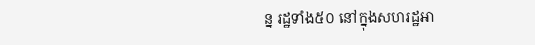ន្ន រដ្ឋទាំង៥០ នៅក្នុងសហរដ្ឋអា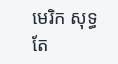មេរិក សុទ្ធតែ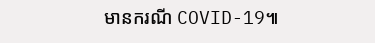មានករណី COVID-19៕